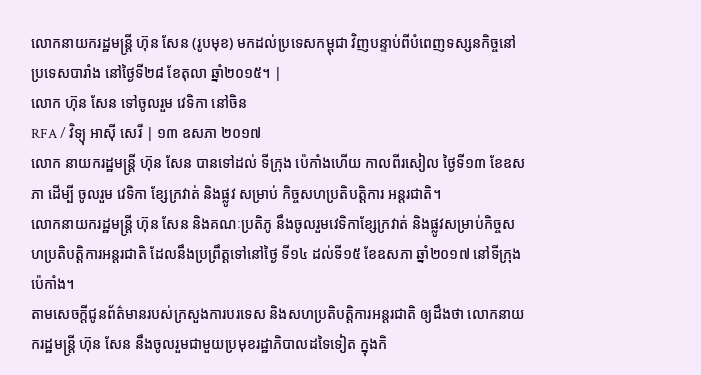លោកនាយករដ្ឋមន្ត្រី ហ៊ុន សែន (រូបមុខ) មកដល់ប្រទេសកម្ពុជា វិញបន្ទាប់ពីបំពេញទស្សនកិច្ចនៅប្រទេសបារាំង នៅថ្ងៃទី២៨ ខែតុលា ឆ្នាំ២០១៥។ |
លោក ហ៊ុន សែន ទៅចូលរួម វេទិកា នៅចិន
RFA / វិទ្យុ អាស៊ី សេរី | ១៣ ឧសភា ២០១៧
លោក នាយករដ្ឋមន្ត្រី ហ៊ុន សែន បានទៅដល់ ទីក្រុង ប៉េកាំងហើយ កាលពីរសៀល ថ្ងៃទី១៣ ខែឧសភា ដើម្បី ចូលរួម វេទិកា ខ្សែក្រវាត់ និងផ្លូវ សម្រាប់ កិច្ចសហប្រតិបត្តិការ អន្តរជាតិ។
លោកនាយករដ្ឋមន្ត្រី ហ៊ុន សែន និងគណៈប្រតិភូ នឹងចូលរួមវេទិកាខ្សែក្រវាត់ និងផ្លូវសម្រាប់កិច្ចសហប្រតិបត្តិការអន្តរជាតិ ដែលនឹងប្រព្រឹត្តទៅនៅថ្ងៃ ទី១៤ ដល់ទី១៥ ខែឧសភា ឆ្នាំ២០១៧ នៅទីក្រុង ប៉េកាំង។
តាមសេចក្តីជូនព័ត៌មានរបស់ក្រសួងការបរទេស និងសហប្រតិបត្តិការអន្តរជាតិ ឲ្យដឹងថា លោកនាយករដ្ឋមន្ត្រី ហ៊ុន សែន នឹងចូលរួមជាមួយប្រមុខរដ្ឋាភិបាលដទៃទៀត ក្នុងកិ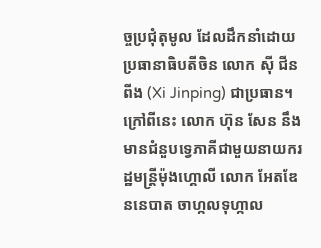ច្ចប្រជុំតុមូល ដែលដឹកនាំដោយប្រធានាធិបតីចិន លោក ស៊ី ជីនពីង (Xi Jinping) ជាប្រធាន។
ក្រៅពីនេះ លោក ហ៊ុន សែន នឹងមានជំនួបទ្វេភាគីជាមួយនាយករដ្ឋមន្ត្រីម៉ុងហ្គោលី លោក អែតឌែននេបាត ចាហ្កលទុហ្កាល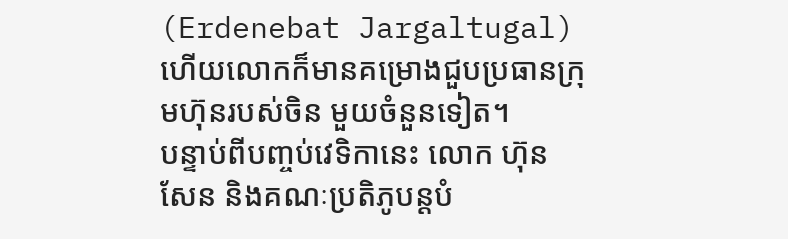(Erdenebat Jargaltugal) ហើយលោកក៏មានគម្រោងជួបប្រធានក្រុមហ៊ុនរបស់ចិន មួយចំនួនទៀត។
បន្ទាប់ពីបញ្ចប់វេទិកានេះ លោក ហ៊ុន សែន និងគណៈប្រតិភូបន្តបំ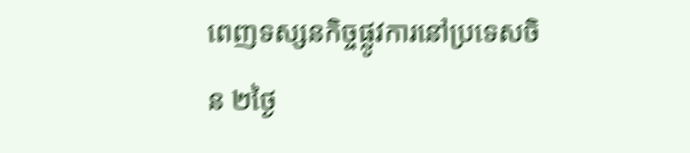ពេញទស្សនកិច្ចផ្លូវការនៅប្រទេសចិន ២ថ្ងៃ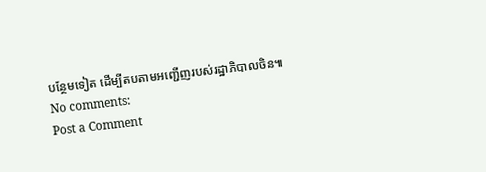បន្ថែមទៀត ដើម្បីតបតាមអញ្ជើញរបស់រដ្ឋាភិបាលចិន៕
No comments:
Post a Comment